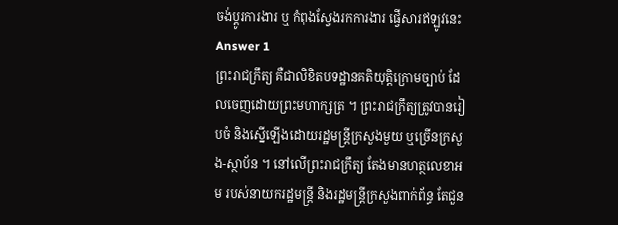ចង់ប្តូរការងារ ឬ កំពុងស្វែងរកការងារ ផ្វើសារឥឡូវនេះ
Answer 1
ព្រះរាជក្រឹត្យ គឺជាលិខិតបទដ្ឋានគតិយុត្តិក្រោមច្បាប់ ដែលចេញដោយព្រះមហាក្សត្រ ។ ព្រះរាជក្រឹត្យត្រូវបានរៀបចំ និងស្នើឡើងដោយរដ្ឋមន្រ្តីក្រសួងមួយ ឬច្រើនក្រសួង-ស្ថាប័ន ។ នៅលើព្រះរាជក្រឹត្យ តែងមានហត្ថលេខាអម របស់នាយករដ្ឋមន្ត្រី និងរដ្ឋមន្រ្តីក្រសួងពាក់ព័ន្ធ តែជួន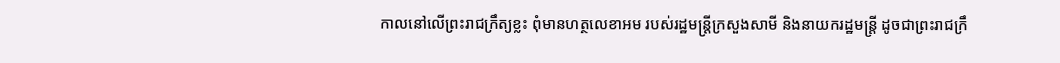កាលនៅលើព្រះរាជក្រឹត្យខ្លះ ពុំមានហត្ថលេខាអម របស់រដ្ឋមន្រ្តីក្រសួងសាមី និងនាយករដ្ឋមន្រ្តី ដូចជាព្រះរាជក្រឹ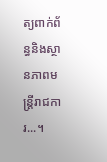ត្យពាក់ព័ន្ធនិងស្ថានភាពមន្ត្រីរាជការ...។